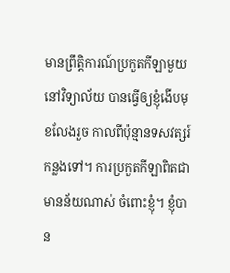មានព្រឹត្តិការណ៍ប្រកួតកីឡាមួយ នៅវិទ្យាល័យ បានធ្វើឲ្យខ្ញុំងើបមុខលែងរួច កាលពីប៉ុន្មានទសវត្សរ៍កន្លងទៅ។ ការប្រកួតកីឡាពិតជាមានន័យណាស់ ចំពោះខ្ញុំ។ ខ្ញុំបាន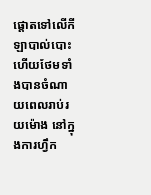ផ្តោតទៅលើកីឡាបាល់បោះ ហើយថែមទាំងបានចំណាយពេលរាប់រយម៉ោង នៅក្នុងការហ្វឹក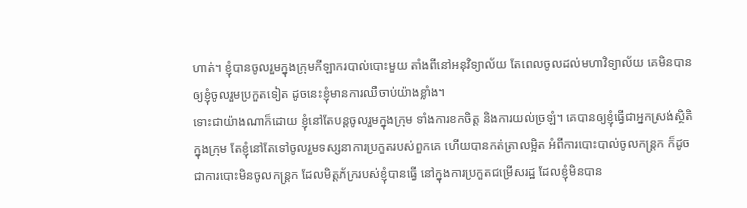ហាត់។ ខ្ញុំបានចូលរួមក្នុងក្រុមកីឡាករបាល់បោះមួយ តាំងពីនៅអនុវិទ្យាល័យ តែពេលចូលដល់មហាវិទ្យាល័យ គេមិនបានឲ្យខ្ញុំចូលរួមប្រកួតទៀត ដូចនេះខ្ញុំមានការឈឺចាប់យ៉ាងខ្លាំង។
ទោះជាយ៉ាងណាក៏ដោយ ខ្ញុំនៅតែបន្តចូលរួមក្នុងក្រុម ទាំងការខកចិត្ត និងការយល់ច្រឡំ។ គេបានឲ្យខ្ញុំធ្វើជាអ្នកស្រង់ស្ថិតិក្នុងក្រុម តែខ្ញុំនៅតែទៅចូលរួមទស្សនាការប្រកួតរបស់ពួកគេ ហើយបានកត់ត្រាលម្អិត អំពីការបោះបាល់ចូលកន្ត្រក ក៏ដូចជាការបោះមិនចូលកន្ត្រក ដែលមិត្តភ័ក្ររបស់ខ្ញុំបានធ្វើ នៅក្នុងការប្រកួតជម្រើសរដ្ឋ ដែលខ្ញុំមិនបាន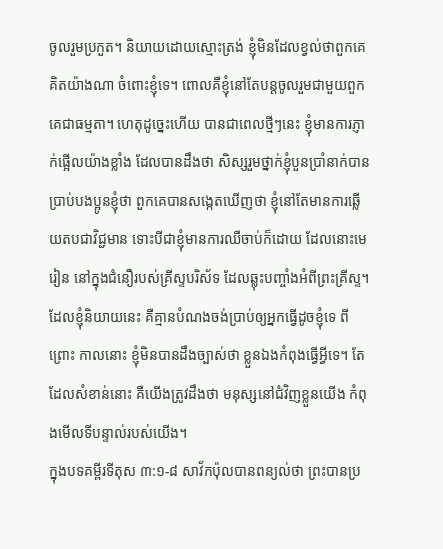ចូលរួមប្រកួត។ និយាយដោយស្មោះត្រង់ ខ្ញុំមិនដែលខ្វល់ថាពួកគេគិតយ៉ាងណា ចំពោះខ្ញុំទេ។ ពោលគឺខ្ញុំនៅតែបន្តចូលរួមជាមួយពួកគេជាធម្មតា។ ហេតុដូច្នេះហើយ បានជាពេលថ្មីៗនេះ ខ្ញុំមានការភ្ញាក់ផ្អើលយ៉ាងខ្លាំង ដែលបានដឹងថា សិស្សរួមថ្នាក់ខ្ញុំបួនប្រាំនាក់បានប្រាប់បងប្អូនខ្ញុំថា ពួកគេបានសង្កេតឃើញថា ខ្ញុំនៅតែមានការឆ្លើយតបជាវិជ្ជមាន ទោះបីជាខ្ញុំមានការឈឺចាប់ក៏ដោយ ដែលនោះមេរៀន នៅក្នុងជំនឿរបស់គ្រីស្ទបរិស័ទ ដែលឆ្លុះបញ្ចាំងអំពីព្រះគ្រីស្ទ។ ដែលខ្ញុំនិយាយនេះ គឺគ្មានបំណងចង់ប្រាប់ឲ្យអ្នកធ្វើដូចខ្ញុំទេ ពីព្រោះ កាលនោះ ខ្ញុំមិនបានដឹងច្បាស់ថា ខ្លួនឯងកំពុងធ្វើអ្វីទេ។ តែដែលសំខាន់នោះ គឺយើងត្រូវដឹងថា មនុស្សនៅជំវិញខ្លួនយើង កំពុងមើលទីបន្ទាល់របស់យើង។
ក្នុងបទគម្ពីរទីតុស ៣:១-៨ សាវ័កប៉ុលបានពន្យល់ថា ព្រះបានប្រ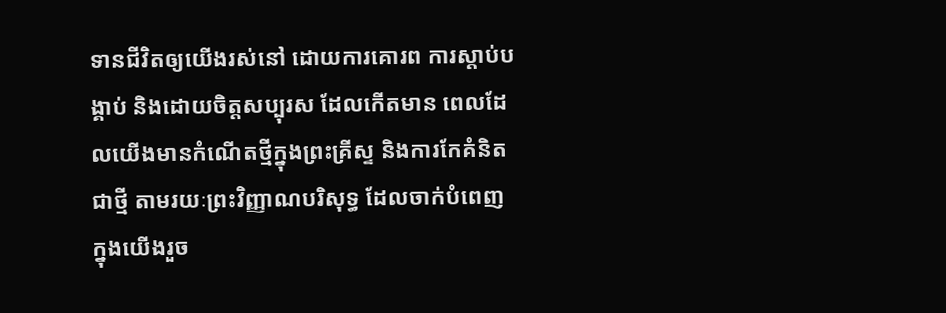ទានជីវិតឲ្យយើងរស់នៅ ដោយការគោរព ការស្តាប់បង្គាប់ និងដោយចិត្តសប្បុរស ដែលកើតមាន ពេលដែលយើងមានកំណើតថ្មីក្នុងព្រះគ្រីស្ទ និងការកែគំនិតជាថ្មី តាមរយៈព្រះវិញ្ញាណបរិសុទ្ធ ដែលចាក់បំពេញក្នុងយើងរួច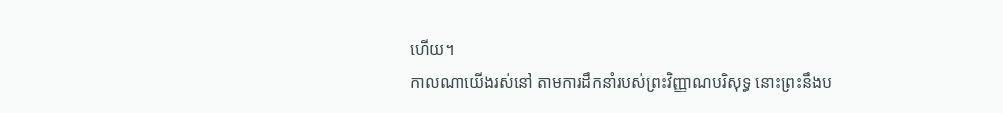ហើយ។
កាលណាយើងរស់នៅ តាមការដឹកនាំរបស់ព្រះវិញ្ញាណបរិសុទ្ធ នោះព្រះនឹងប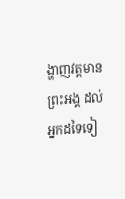ង្ហាញវត្តមានព្រះអង្គ ដល់អ្នកដទៃទៀ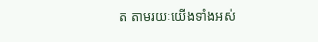ត តាមរយៈយើងទាំងអស់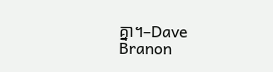គ្នា។–Dave Branon